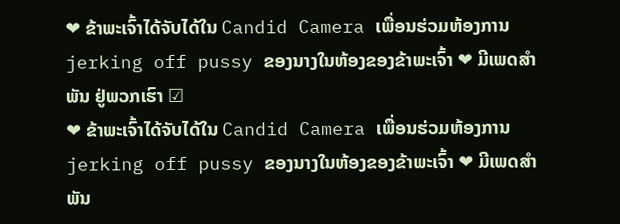❤ ຂ້າພະເຈົ້າໄດ້ຈັບໄດ້ໃນ Candid Camera ເພື່ອນຮ່ວມຫ້ອງການ jerking off pussy ຂອງນາງໃນຫ້ອງຂອງຂ້າພະເຈົ້າ ❤ ມີເພດສຳພັນ ຢູ່ພວກເຮົາ ☑
❤ ຂ້າພະເຈົ້າໄດ້ຈັບໄດ້ໃນ Candid Camera ເພື່ອນຮ່ວມຫ້ອງການ jerking off pussy ຂອງນາງໃນຫ້ອງຂອງຂ້າພະເຈົ້າ ❤ ມີເພດສຳພັນ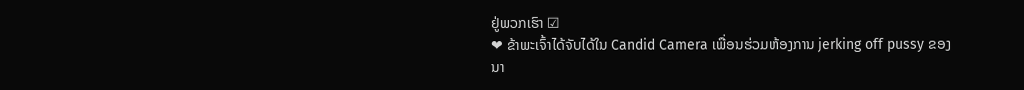ຢູ່ພວກເຮົາ ☑
❤ ຂ້າພະເຈົ້າໄດ້ຈັບໄດ້ໃນ Candid Camera ເພື່ອນຮ່ວມຫ້ອງການ jerking off pussy ຂອງນາ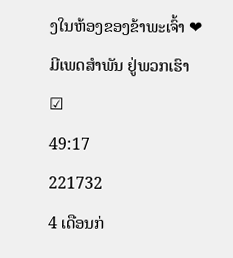ງໃນຫ້ອງຂອງຂ້າພະເຈົ້າ ❤ ມີເພດສຳພັນ ຢູ່ພວກເຮົາ ☑
49:17
221732
4 ເດືອນກ່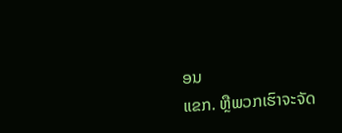ອນ
ແຂກ. ຫຼືພວກເຮົາຈະຈັດ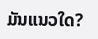ມັນແນວໃດ?